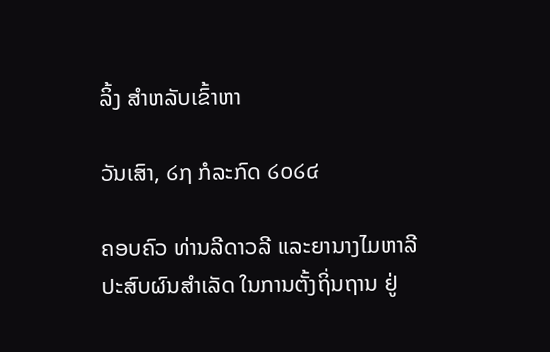ລິ້ງ ສຳຫລັບເຂົ້າຫາ

ວັນເສົາ, ໒໗ ກໍລະກົດ ໒໐໒໔

ຄອບຄົວ ທ່ານລີດາວລີ ແລະຍານາງໄມຫາລີ ປະສົບຜົນສຳເລັດ ໃນການຕັ້ງຖິ່ນຖານ ຢູ່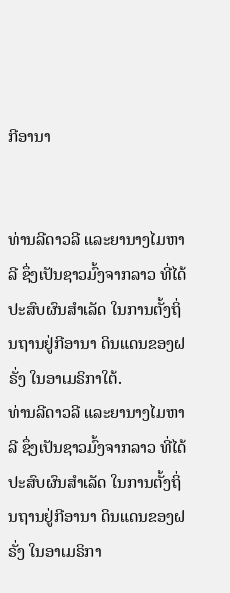ກີອານາ


ທ່ານລີດາວລີ ແລະຍານາງໄມຫາລີ ຊຶ່ງເປັນຊາວມົ້ງຈາກລາວ ທີ່ໄດ້ປະສົບຜົນສຳເລັດ ໃນການຕັ້ງຖິ່ນຖານຢູ່ກີອານາ ດິນແດນຂອງຝຣັ່ງ ໃນອາເມຣິກາໃຕ້.
ທ່ານລີດາວລີ ແລະຍານາງໄມຫາລີ ຊຶ່ງເປັນຊາວມົ້ງຈາກລາວ ທີ່ໄດ້ປະສົບຜົນສຳເລັດ ໃນການຕັ້ງຖິ່ນຖານຢູ່ກີອານາ ດິນແດນຂອງຝຣັ່ງ ໃນອາເມຣິກາ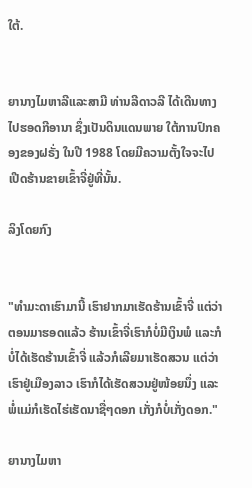ໃຕ້.


ຍານາງໄມຫາລີແລະສາມີ ທ່ານລີດາວລີ ໄດ້ເດີນທາງໄປຮອດກີອານາ ຊຶ່ງເປັນດິນແດນພາຍ ໃຕ້ການປົກຄອງຂອງຝຣັ່ງ ໃນປີ 1988 ໂດຍມີຄວາມຕັ້ງໃຈຈະໄປເປີດຮ້ານຂາຍເຂົ້າຈີ່ຢູ່ທີ່ນັ້ນ.

ລິງໂດຍກົງ


"ທຳມະດາເຮົາມານີ້ ເຮົາຢາກມາເຮັດຮ້ານເຂົ້າຈີ່ ແຕ່ວ່າຕອນມາຮອດແລ້ວ ຮ້ານເຂົ້າຈີ່ເຮົາກໍບໍ່ມີເງິນພໍ ແລະກໍບໍ່ໄດ້ເຮັດຮ້ານເຂົ້າຈີ່ ແລ້ວກໍເລີຍມາເຮັດສວນ ແຕ່ວ່າເຮົາຢູ່ເມືອງລາວ ເຮົາກໍໄດ້ເຮັດສວນຢູ່ໜ້ອຍນຶ່ງ ແລະພໍ່ແມ່ກໍເຮັດໄຮ່ເຮັດນາຊື່ໆດອກ ເກັ່ງກໍບໍ່ເກັ່ງດອກ."

ຍານາງໄມຫາ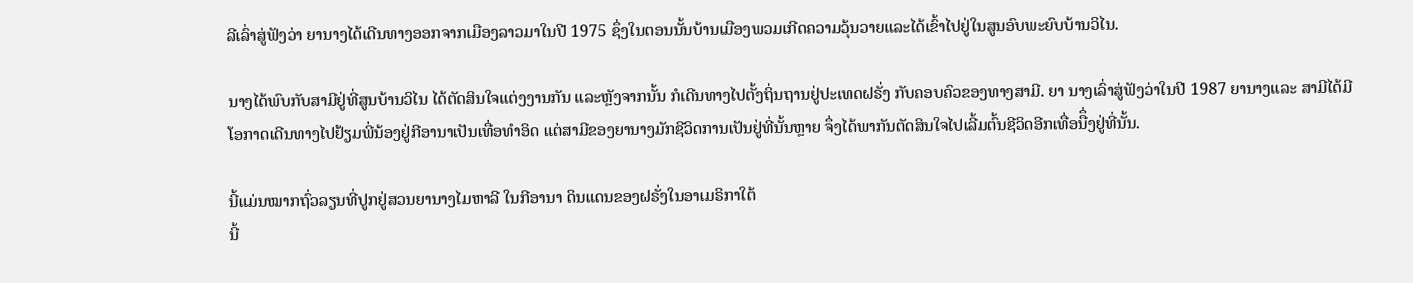ລີເລົ່າສູ່ຟັງວ່າ ຍານາງໄດ້ເດີນທາງອອກຈາກເມືອງລາວມາໃນປີ 1975 ຊຶ່ງໃນຕອນນັ້ນບ້ານເມືອງພວມເກີດຄວາມວຸ້ນວາຍແລະໄດ້ເຂົ້າໄປຢູ່ໃນສູນອົບພະຍົບບ້ານວິໄນ.

ນາງໄດ້ພົບກັບສາມີຢູ່ທີ່ສູນບ້ານວິໄນ ໄດ້ຕັດສິນໃຈແຕ່ງງານກັນ ແລະຫຼັງຈາກນັ້ນ ກໍເດີນທາງໄປຕັ້ງຖິ່ນຖານຢູ່ປະເທດຝຣັ່ງ ກັບຄອບຄົວຂອງທາງສາມີ. ຍາ ນາງເລົ່າສູ່ຟັງວ່າໃນປີ 1987 ຍານາງແລະ ສາມີໄດ້ມີໂອກາດເດີນທາງໄປຢ້ຽມພີ່ນ້ອງຢູ່ກີອານາເປັນເທື່ອທຳອິດ ແຕ່ສາມີຂອງຍານາງມັກຊີວິດການເປັນຢູ່ທີ່ນັ້ນຫຼາຍ ຈຶ່ງໄດ້ພາກັນຕັດສິນໃຈໄປເລີ້ມຕົ້ນຊີວິດອີກເທື່ອນືຶ່ງຢູ່ທີ່ນັ້ນ.

ນີ້ແມ່ນໝາກຖົ່ວລຽນທີ່ປູກຢູ່ສວນຍານາງໄມຫາລີ ໃນກີອານາ ດິນແດນຂອງຝຣັ່ງໃນອາເມຣິກາໃຕ້
ນີ້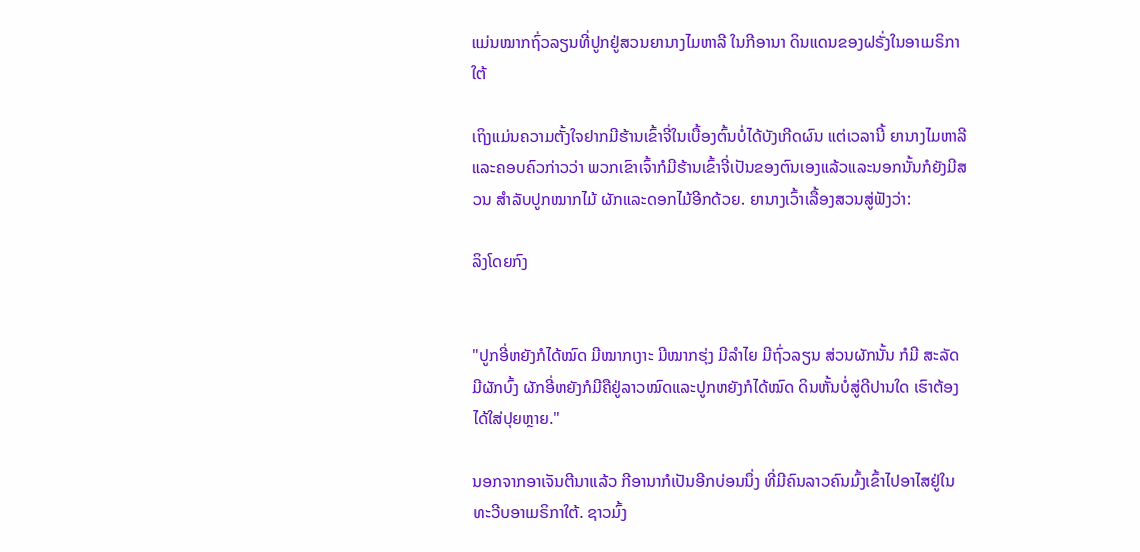ແມ່ນໝາກຖົ່ວລຽນທີ່ປູກຢູ່ສວນຍານາງໄມຫາລີ ໃນກີອານາ ດິນແດນຂອງຝຣັ່ງໃນອາເມຣິກາໃຕ້

ເຖິງແມ່ນຄວາມຕັ້ງໃຈຢາກມີຮ້ານເຂົ້າຈີ່ໃນເບື້ອງຕົ້ນບໍ່ໄດ້ບັງເກີດຜົນ ແຕ່ເວລານີ້ ຍານາງໄມຫາລີແລະຄອບຄົວກ່າວວ່າ ພວກເຂົາເຈົ້າກໍມີຮ້ານເຂົ້າຈີ່ເປັນຂອງຕົນເອງແລ້ວແລະນອກນັ້ນກໍຍັງມີສວນ ສຳລັບປູກໝາກໄມ້ ຜັກແລະດອກໄມ້ອີກດ້ວຍ. ຍານາງເວົ້າເລື້ອງສວນສູ່ຟັງວ່າ:

ລິງໂດຍກົງ


"ປູກອີ່ຫຍັງກໍໄດ້ໝົດ ມີໝາກເງາະ ມີໝາກຮຸ່ງ ມີລຳໄຍ ມີຖົ່ວລຽນ ສ່ວນຜັກນັ້ນ ກໍມີ ສະລັດ ມີຜັກບົ້ງ ຜັກອີ່ຫຍັງກໍມີຄືຢູ່ລາວໝົດແລະປູກຫຍັງກໍໄດ້ໝົດ ດິນຫັ້ນບໍ່ສູ່ດີປານໃດ ເຮົາຕ້ອງໄດ້ໃສ່ປຸຍຫຼາຍ."

ນອກຈາກອາເຈັນຕີນາແລ້ວ ກີອານາກໍເປັນອີກບ່ອນນຶ່ງ ທີ່ມີຄົນລາວຄົນມົ້ງເຂົ້າໄປອາໄສຢູ່ໃນທະວີບອາເມຣິກາໃຕ້. ຊາວມົ້ງ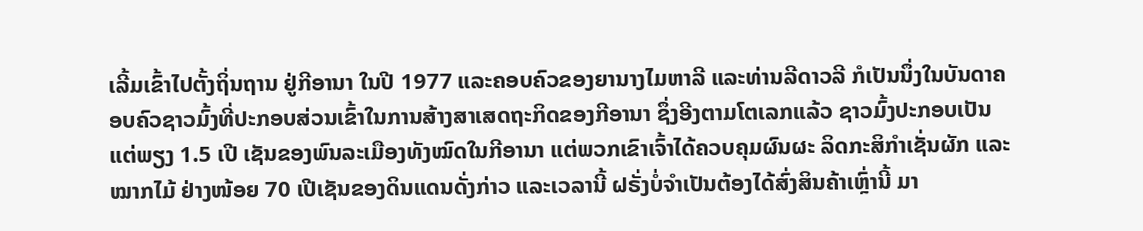ເລີ້ມເຂົ້າໄປຕັ້ງຖິ່ນຖານ ຢູ່ກີອານາ ໃນປີ 1977 ແລະຄອບຄົວຂອງຍານາງໄມຫາລີ ແລະທ່ານລີດາວລີ ກໍເປັນນຶ່ງໃນບັນດາຄອບຄົວຊາວມົ້ງທີ່ປະກອບສ່ວນເຂົ້າໃນການສ້າງສາເສດຖະກິດຂອງກີອານາ ຊຶ່ງອີງຕາມໂຕເລກແລ້ວ ຊາວມົ້ງປະກອບເປັນ ແຕ່ພຽງ 1.5 ເປີ ເຊັນຂອງພົນລະເມືອງທັງໝົດໃນກີອານາ ແຕ່ພວກເຂົາເຈົ້າໄດ້ຄວບຄຸມຜົນຜະ ລິດກະສິກຳເຊັ່ນຜັກ ແລະໝາກໄມ້ ຢ່າງໜ້ອຍ 70 ເປີເຊັນຂອງດິນແດນດັ່ງກ່າວ ແລະເວລານີ້ ຝຣັ່ງບໍ່ຈຳເປັນຕ້ອງໄດ້ສົ່ງສິນຄ້າເຫຼົ່ານີ້ ມາ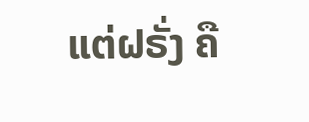ແຕ່ຝຣັ່ງ ຄື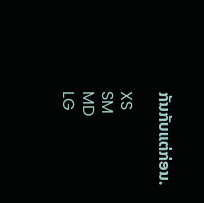ກັນກັບແຕ່ກ່ອນ.

XS
SM
MD
LG